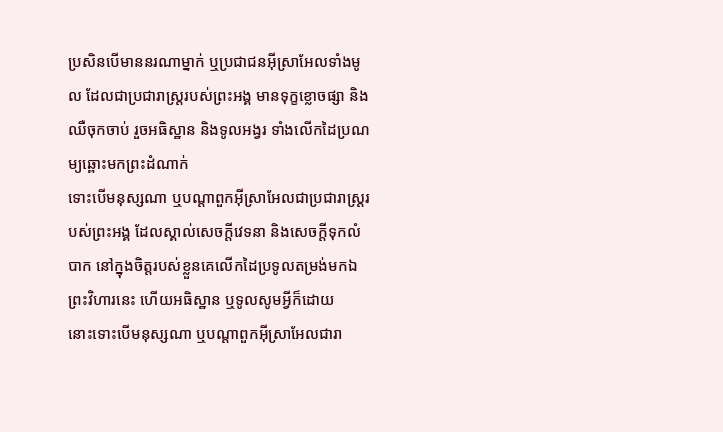ប្រសិនបើមាននរណាម្នាក់ ឬប្រជាជនអ៊ីស្រាអែលទាំងមូល ដែលជាប្រជារាស្ត្ររបស់ព្រះអង្គ មានទុក្ខខ្លោចផ្សា និងឈឺចុកចាប់ រួចអធិស្ឋាន និងទូលអង្វរ ទាំងលើកដៃប្រណម្យឆ្ពោះមកព្រះដំណាក់
ទោះបើមនុស្សណា ឬបណ្ដាពួកអ៊ីស្រាអែលជាប្រជារាស្ត្ររបស់ព្រះអង្គ ដែលស្គាល់សេចក្ដីវេទនា និងសេចក្ដីទុកលំបាក នៅក្នុងចិត្តរបស់ខ្លួនគេលើកដៃប្រទូលតម្រង់មកឯព្រះវិហារនេះ ហើយអធិស្ឋាន ឬទូលសូមអ្វីក៏ដោយ
នោះទោះបើមនុស្សណា ឬបណ្តាពួកអ៊ីស្រាអែលជារា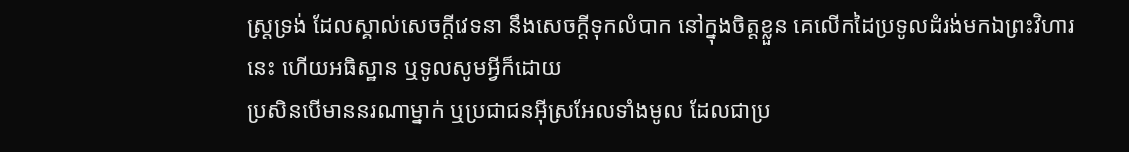ស្ត្រទ្រង់ ដែលស្គាល់សេចក្ដីវេទនា នឹងសេចក្ដីទុកលំបាក នៅក្នុងចិត្តខ្លួន គេលើកដៃប្រទូលដំរង់មកឯព្រះវិហារនេះ ហើយអធិស្ឋាន ឬទូលសូមអ្វីក៏ដោយ
ប្រសិនបើមាននរណាម្នាក់ ឬប្រជាជនអ៊ីស្រអែលទាំងមូល ដែលជាប្រ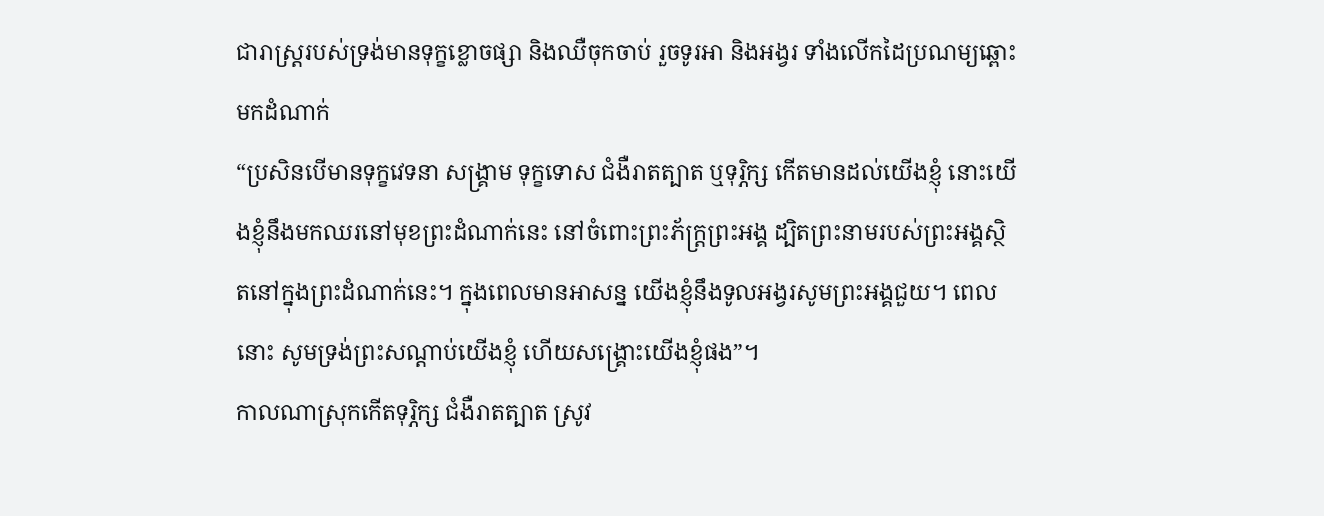ជារាស្ត្ររបស់ទ្រង់មានទុក្ខខ្លោចផ្សា និងឈឺចុកចាប់ រួចទូរអា និងអង្វរ ទាំងលើកដៃប្រណម្យឆ្ពោះមកដំណាក់
“ប្រសិនបើមានទុក្ខវេទនា សង្គ្រាម ទុក្ខទោស ជំងឺរាតត្បាត ឬទុរ្ភិក្ស កើតមានដល់យើងខ្ញុំ នោះយើងខ្ញុំនឹងមកឈរនៅមុខព្រះដំណាក់នេះ នៅចំពោះព្រះភ័ក្ត្រព្រះអង្គ ដ្បិតព្រះនាមរបស់ព្រះអង្គស្ថិតនៅក្នុងព្រះដំណាក់នេះ។ ក្នុងពេលមានអាសន្ន យើងខ្ញុំនឹងទូលអង្វរសូមព្រះអង្គជួយ។ ពេលនោះ សូមទ្រង់ព្រះសណ្ដាប់យើងខ្ញុំ ហើយសង្គ្រោះយើងខ្ញុំផង”។
កាលណាស្រុកកើតទុរ្ភិក្ស ជំងឺរាតត្បាត ស្រូវ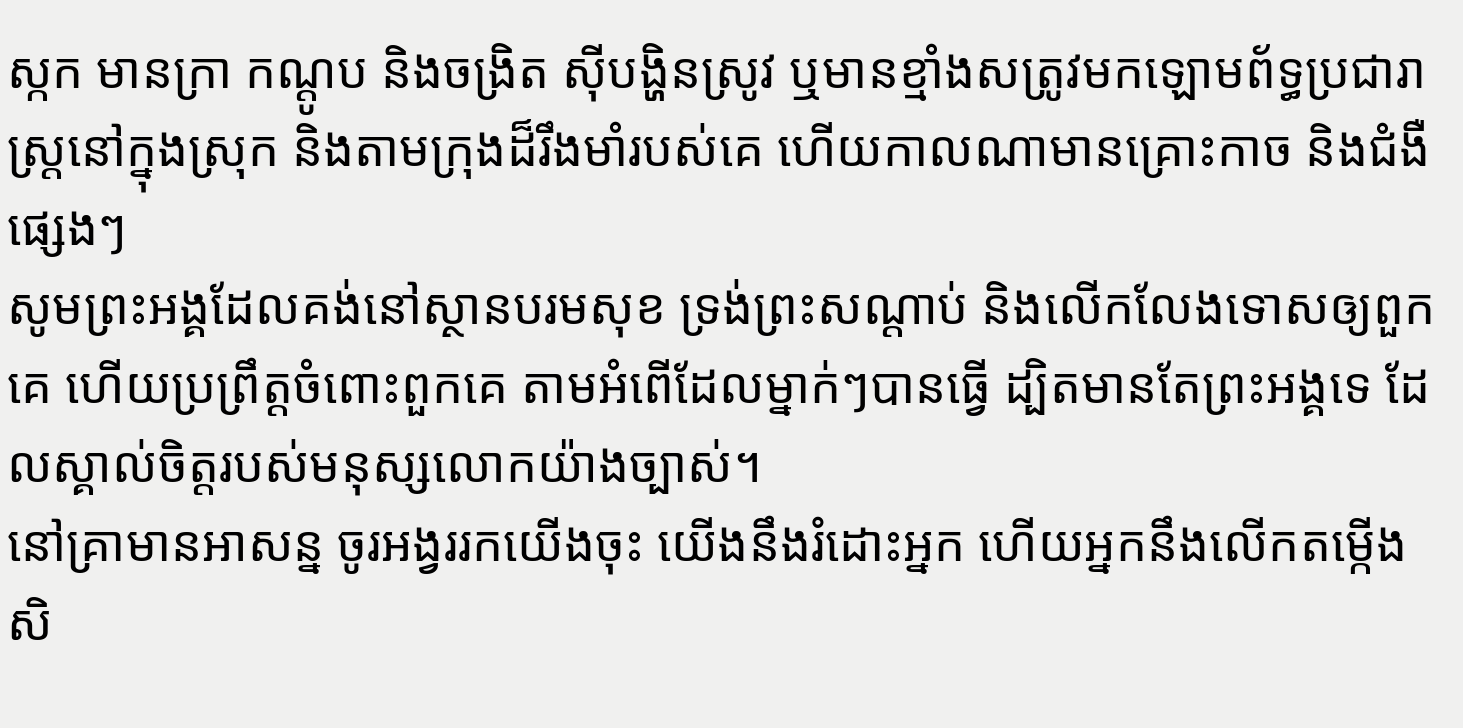ស្កក មានក្រា កណ្ដូប និងចង្រិត ស៊ីបង្ហិនស្រូវ ឬមានខ្មាំងសត្រូវមកឡោមព័ទ្ធប្រជារាស្ត្រនៅក្នុងស្រុក និងតាមក្រុងដ៏រឹងមាំរបស់គេ ហើយកាលណាមានគ្រោះកាច និងជំងឺផ្សេងៗ
សូមព្រះអង្គដែលគង់នៅស្ថានបរមសុខ ទ្រង់ព្រះសណ្ដាប់ និងលើកលែងទោសឲ្យពួកគេ ហើយប្រព្រឹត្តចំពោះពួកគេ តាមអំពើដែលម្នាក់ៗបានធ្វើ ដ្បិតមានតែព្រះអង្គទេ ដែលស្គាល់ចិត្តរបស់មនុស្សលោកយ៉ាងច្បាស់។
នៅគ្រាមានអាសន្ន ចូរអង្វររកយើងចុះ យើងនឹងរំដោះអ្នក ហើយអ្នកនឹងលើកតម្កើង សិ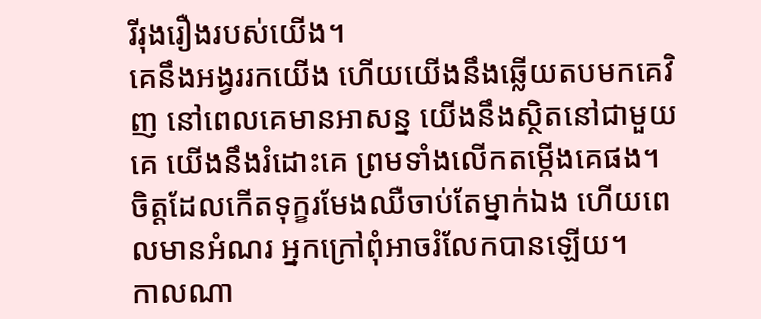រីរុងរឿងរបស់យើង។
គេនឹងអង្វររកយើង ហើយយើងនឹងឆ្លើយតបមកគេវិញ នៅពេលគេមានអាសន្ន យើងនឹងស្ថិតនៅជាមួយគេ យើងនឹងរំដោះគេ ព្រមទាំងលើកតម្កើងគេផង។
ចិត្តដែលកើតទុក្ខរមែងឈឺចាប់តែម្នាក់ឯង ហើយពេលមានអំណរ អ្នកក្រៅពុំអាចរំលែកបានឡើយ។
កាលណា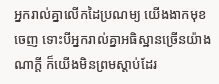អ្នករាល់គ្នាលើកដៃប្រណម្យ យើងងាកមុខចេញ ទោះបីអ្នករាល់គ្នាអធិស្ឋានច្រើនយ៉ាងណាក្ដី ក៏យើងមិនព្រមស្ដាប់ដែរ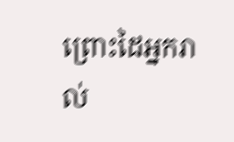ព្រោះដៃអ្នករាល់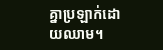គ្នាប្រឡាក់ដោយឈាម។